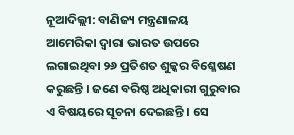ନୂଆଦିଲ୍ଲୀ: ବାଣିଜ୍ୟ ମନ୍ତ୍ରଣାଳୟ ଆମେରିକା ଦ୍ୱାରା ଭାରତ ଉପରେ ଲଗାଇଥିବା ୨୬ ପ୍ରତିଶତ ଶୁଳ୍କର ବିଶ୍ଳେଷଣ କରୁଛନ୍ତି । ଜଣେ ବରିଷ୍ଠ ଅଧିକାରୀ ଗୁରୁବାର ଏ ବିଷୟରେ ସୂଚନା ଦେଇଛନ୍ତି । ସେ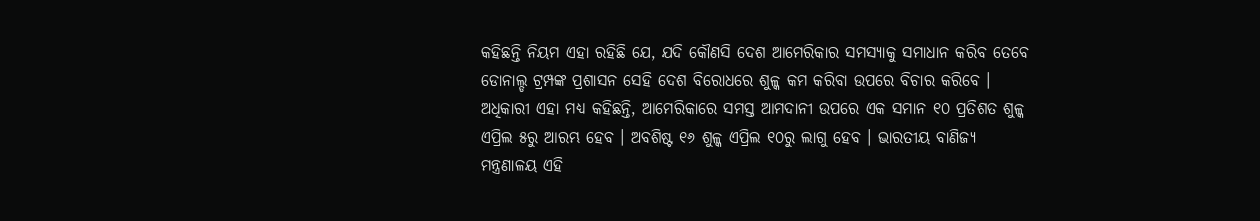କହିଛନ୍ତି ନିୟମ ଏହା ରହିଛି ଯେ, ଯଦି କୌଣସି ଦେଶ ଆମେରିକାର ସମସ୍ୟାକୁ ସମାଧାନ କରିବ ତେବେ ଡୋନାଲ୍ଡ ଟ୍ରମ୍ପଙ୍କ ପ୍ରଶାସନ ସେହି ଦେଶ ବିରୋଧରେ ଶୁଳ୍କ କମ କରିବା ଉପରେ ବିଚାର କରିବେ ।
ଅଧିକାରୀ ଏହା ମଧ୍ୟ କହିଛନ୍ତି, ଆମେରିକାରେ ସମସ୍ତ ଆମଦାନୀ ଉପରେ ଏକ ସମାନ ୧୦ ପ୍ରତିଶତ ଶୁଳ୍କ ଏପ୍ରିଲ ୫ରୁ ଆରମ୍ଭ ହେବ । ଅବଶିଷ୍ଟ ୧୬ ଶୁଳ୍କ ଏପ୍ରିଲ ୧୦ରୁ ଲାଗୁ ହେବ । ଭାରତୀୟ ବାଣିଜ୍ୟ ମନ୍ତ୍ରଣାଳୟ ଏହି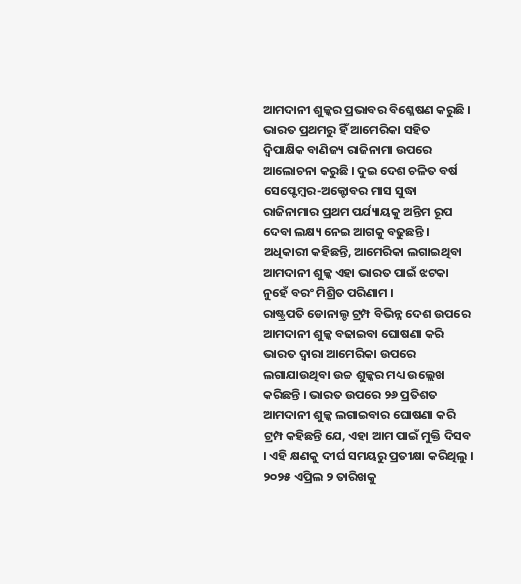ଆମଦାନୀ ଶୁଳ୍କର ପ୍ରଭାବର ବିଶ୍ଳେଷଣ କରୁଛି ।
ଭାରତ ପ୍ରଥମରୁ ହିଁ ଆମେରିକା ସହିତ ଦ୍ୱିପାକ୍ଷିକ ବାଣିଜ୍ୟ ରାଜିନାମା ଉପରେ ଆଲୋଚନା କରୁଛି । ଦୁଇ ଦେଶ ଚଳିତ ବର୍ଷ ସେପ୍ଟେମ୍ବର-ଅକ୍ଟୋବର ମାସ ସୁଦ୍ଧା ରାଜିନାମାର ପ୍ରଥମ ପର୍ଯ୍ୟାୟକୁ ଅନ୍ତିମ ରୂପ ଦେବା ଲକ୍ଷ୍ୟ ନେଇ ଆଗକୁ ବଢୁଛନ୍ତି । ଅଧିକାରୀ କହିଛନ୍ତି, ଆମେରିକା ଲଗାଇଥିବା ଆମଦାନୀ ଶୁଳ୍କ ଏହା ଭାରତ ପାଇଁ ଝଟକା ନୁହେଁ ବରଂ ମିଶ୍ରିତ ପରିଣାମ ।
ରାଷ୍ଟ୍ରପତି ଡୋନାଲ୍ଡ ଟ୍ରମ୍ପ ବିଭିନ୍ନ ଦେଶ ଉପରେ ଆମଦାନୀ ଶୁଳ୍କ ବଢାଇବା ଘୋଷଣା କରି ଭାରତ ଦ୍ୱାରା ଆମେରିକା ଉପରେ ଲଗାଯାଉଥିବା ଉଚ୍ଚ ଶୁଳ୍କର ମଧ୍ୟ ଉଲ୍ଲେଖ କରିଛନ୍ତି । ଭାରତ ଉପରେ ୨୬ ପ୍ରତିଶତ ଆମଦାନୀ ଶୁଳ୍କ ଲଗାଇବାର ଘୋଷଣା କରି ଟ୍ରମ୍ପ କହିଛନ୍ତି ଯେ, ଏହା ଆମ ପାଇଁ ମୁକ୍ତି ଦିସବ । ଏହି କ୍ଷଣକୁ ଦୀର୍ଘ ସମୟରୁ ପ୍ରତୀକ୍ଷା କରିଥିଲୁ । ୨୦୨୫ ଏପ୍ରିଲ ୨ ତାରିଖକୁ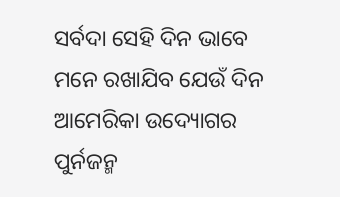ସର୍ବଦା ସେହି ଦିନ ଭାବେ ମନେ ରଖାଯିବ ଯେଉଁ ଦିନ ଆମେରିକା ଉଦ୍ୟୋଗର ପୁର୍ନଜନ୍ମ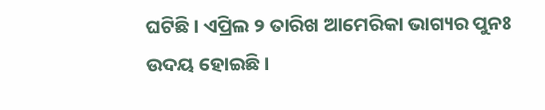ଘଟିଛି । ଏପ୍ରିଲ ୨ ତାରିଖ ଆମେରିକା ଭାଗ୍ୟର ପୁନଃ ଉଦୟ ହୋଇଛି ।